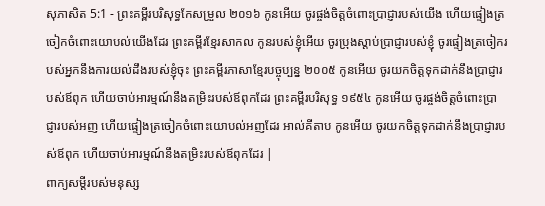សុភាសិត 5:1 - ព្រះគម្ពីរបរិសុទ្ធកែសម្រួល ២០១៦ កូនអើយ ចូរផ្ចង់ចិត្តចំពោះប្រាជ្ញារបស់យើង ហើយផ្ទៀងត្រចៀកចំពោះយោបល់យើងដែរ ព្រះគម្ពីរខ្មែរសាកល កូនរបស់ខ្ញុំអើយ ចូរប្រុងស្ដាប់ប្រាជ្ញារបស់ខ្ញុំ ចូរផ្ទៀងត្រចៀករបស់អ្នកនឹងការយល់ដឹងរបស់ខ្ញុំចុះ ព្រះគម្ពីរភាសាខ្មែរបច្ចុប្បន្ន ២០០៥ កូនអើយ ចូរយកចិត្តទុកដាក់នឹងប្រាជ្ញារបស់ឪពុក ហើយចាប់អារម្មណ៍នឹងតម្រិះរបស់ឪពុកដែរ ព្រះគម្ពីរបរិសុទ្ធ ១៩៥៤ កូនអើយ ចូរផ្ចង់ចិត្តចំពោះប្រាជ្ញារបស់អញ ហើយផ្ទៀងត្រចៀកចំពោះយោបល់អញដែរ អាល់គីតាប កូនអើយ ចូរយកចិត្តទុកដាក់នឹងប្រាជ្ញារបស់ឪពុក ហើយចាប់អារម្មណ៍នឹងតម្រិះរបស់ឪពុកដែរ |
ពាក្យសម្ដីរបស់មនុស្ស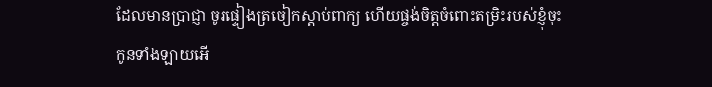ដែលមានប្រាជ្ញា ចូរផ្ទៀងត្រចៀកស្តាប់ពាក្យ ហើយផ្ចង់ចិត្តចំពោះតម្រិះរបស់ខ្ញុំចុះ
កូនទាំងឡាយអើ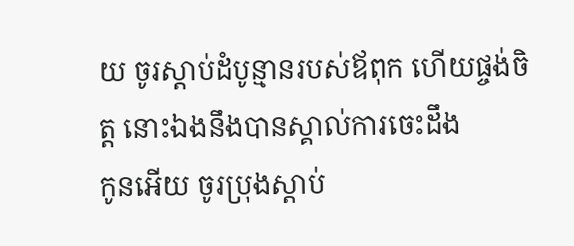យ ចូរស្តាប់ដំបូន្មានរបស់ឪពុក ហើយផ្ចង់ចិត្ត នោះឯងនឹងបានស្គាល់ការចេះដឹង
កូនអើយ ចូរប្រុងស្តាប់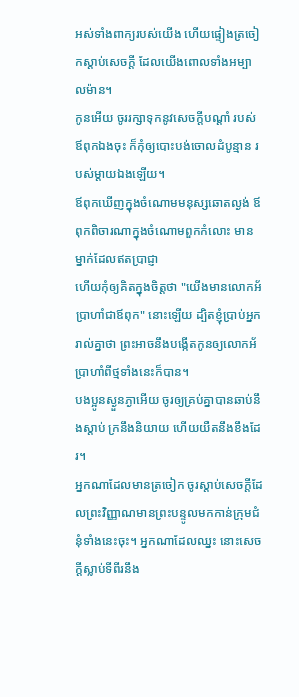អស់ទាំងពាក្យរបស់យើង ហើយផ្ទៀងត្រចៀកស្តាប់សេចក្ដី ដែលយើងពោលទាំងអម្បាលម៉ាន។
កូនអើយ ចូររក្សាទុកនូវសេចក្ដីបណ្ដាំ របស់ឪពុកឯងចុះ ក៏កុំឲ្យបោះបង់ចោលដំបូន្មាន របស់ម្តាយឯងឡើយ។
ឪពុកឃើញក្នុងចំណោមមនុស្សឆោតល្ងង់ ឪពុកពិចារណាក្នុងចំណោមពួកកំលោះ មានម្នាក់ដែលឥតប្រាជ្ញា
ហើយកុំឲ្យគិតក្នុងចិត្តថា "យើងមានលោកអ័ប្រាហាំជាឪពុក" នោះឡើយ ដ្បិតខ្ញុំប្រាប់អ្នករាល់គ្នាថា ព្រះអាចនឹងបង្កើតកូនឲ្យលោកអ័ប្រាហាំពីថ្មទាំងនេះក៏បាន។
បងប្អូនស្ងួនភ្ងាអើយ ចូរឲ្យគ្រប់គ្នាបានឆាប់នឹងស្តាប់ ក្រនឹងនិយាយ ហើយយឺតនឹងខឹងដែរ។
អ្នកណាដែលមានត្រចៀក ចូរស្តាប់សេចក្ដីដែលព្រះវិញ្ញាណមានព្រះបន្ទូលមកកាន់ក្រុមជំនុំទាំងនេះចុះ។ អ្នកណាដែលឈ្នះ នោះសេចក្ដីស្លាប់ទីពីរនឹង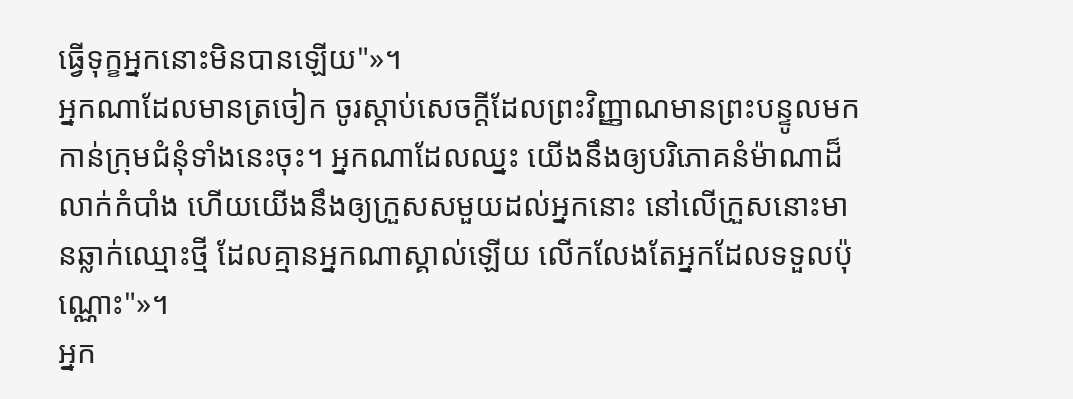ធ្វើទុក្ខអ្នកនោះមិនបានឡើយ"»។
អ្នកណាដែលមានត្រចៀក ចូរស្តាប់សេចក្ដីដែលព្រះវិញ្ញាណមានព្រះបន្ទូលមកកាន់ក្រុមជំនុំទាំងនេះចុះ។ អ្នកណាដែលឈ្នះ យើងនឹងឲ្យបរិភោគនំម៉ាណាដ៏លាក់កំបាំង ហើយយើងនឹងឲ្យក្រួសសមួយដល់អ្នកនោះ នៅលើក្រួសនោះមានឆ្លាក់ឈ្មោះថ្មី ដែលគ្មានអ្នកណាស្គាល់ឡើយ លើកលែងតែអ្នកដែលទទួលប៉ុណ្ណោះ"»។
អ្នក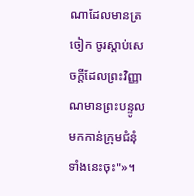ណាដែលមានត្រចៀក ចូរស្តាប់សេចក្ដីដែលព្រះវិញ្ញាណមានព្រះបន្ទូលមកកាន់ក្រុមជំនុំទាំងនេះចុះ"»។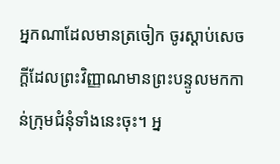អ្នកណាដែលមានត្រចៀក ចូរស្តាប់សេចក្ដីដែលព្រះវិញ្ញាណមានព្រះបន្ទូលមកកាន់ក្រុមជំនុំទាំងនេះចុះ។ អ្ន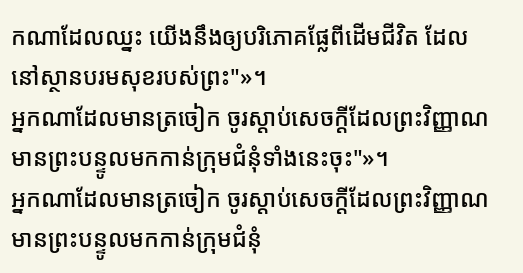កណាដែលឈ្នះ យើងនឹងឲ្យបរិភោគផ្លែពីដើមជីវិត ដែលនៅស្ថានបរមសុខរបស់ព្រះ"»។
អ្នកណាដែលមានត្រចៀក ចូរស្តាប់សេចក្ដីដែលព្រះវិញ្ញាណមានព្រះបន្ទូលមកកាន់ក្រុមជំនុំទាំងនេះចុះ"»។
អ្នកណាដែលមានត្រចៀក ចូរស្តាប់សេចក្ដីដែលព្រះវិញ្ញាណមានព្រះបន្ទូលមកកាន់ក្រុមជំនុំ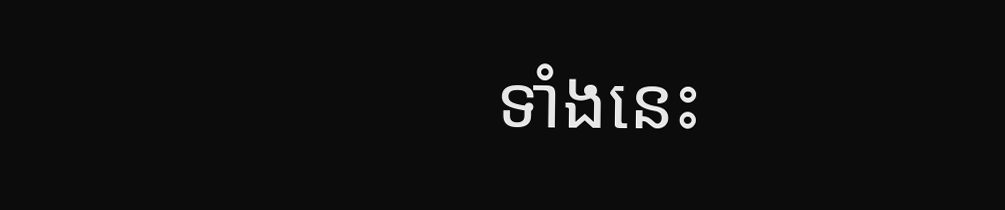ទាំងនេះ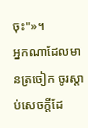ចុះ"»។
អ្នកណាដែលមានត្រចៀក ចូរស្តាប់សេចក្ដីដែ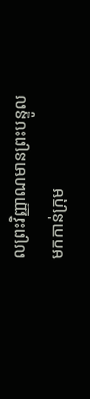លព្រះវិញ្ញាណមានព្រះបន្ទូលមកកាន់ក្រុម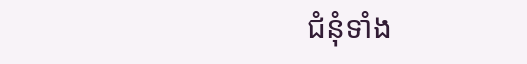ជំនុំទាំង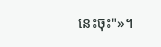នេះចុះ"»។